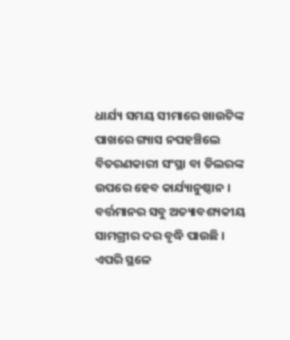ଧାର୍ଯ୍ୟ ସମୟ ସୀମାରେ ଖାଉଟିଙ୍କ ପାଖରେ ଗ୍ୟାସ ନପହଞ୍ଚିଲେ ବିତରଣକାରୀ ସଂସ୍ଥା ବା ଡିଲରଙ୍କ ଉପରେ ହେବ କାର୍ଯ୍ୟାନୁଷ୍ଠାନ ।
ବର୍ତ୍ତମାନର ସବୁ ଅତ୍ୟାବଶ୍ୟକୀୟ ସାମଗ୍ରୀର ଦର ବୃଦ୍ଧି ପାଉଛି । ଏପରି ସ୍ଥଳେ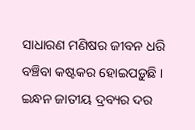ସାଧାରଣ ମଣିଷର ଜୀବନ ଧରି ବଞ୍ଚିବା କଷ୍ଟକର ହୋଇପଡ଼ୁଛି । ଇନ୍ଧନ ଜାତୀୟ ଦ୍ରବ୍ୟର ଦର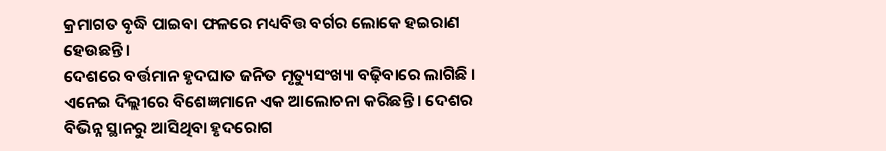କ୍ରମାଗତ ବୃଦ୍ଧି ପାଇବା ଫଳରେ ମଧ୍ୟବିତ୍ତ ବର୍ଗର ଲୋକେ ହଇରାଣ ହେଉଛନ୍ତି ।
ଦେଶରେ ବର୍ତ୍ତମାନ ହୃଦଘାତ ଜନିତ ମୃତ୍ୟୁସଂଖ୍ୟା ବଢ଼ିବାରେ ଲାଗିଛି । ଏନେଇ ଦିଲ୍ଲୀରେ ବିଶେଜ୍ଞମାନେ ଏକ ଆଲୋଚନା କରିଛନ୍ତି । ଦେଶର ବିଭିନ୍ନ ସ୍ଥାନରୁ ଆସିଥିବା ହୃଦରୋଗ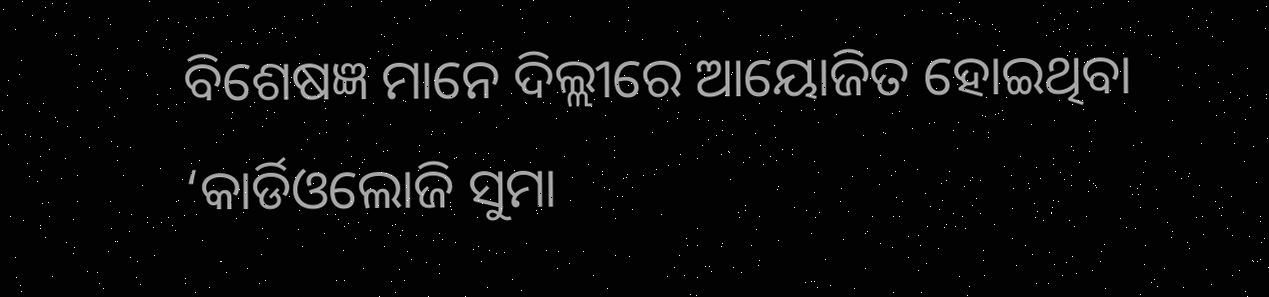ବିଶେଷଜ୍ଞ ମାନେ ଦିଲ୍ଲୀରେ ଆୟୋଜିତ ହୋଇଥିବା ‘କାର୍ଡିଓଲୋଜି ସୁମା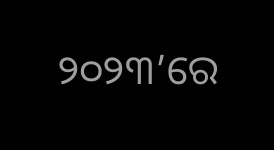୨୦୨୩’ରେ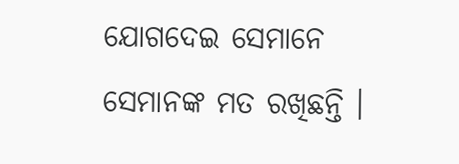ଯୋଗଦେଇ ସେମାନେ ସେମାନଙ୍କ ମତ ରଖିଛନ୍ତି ।